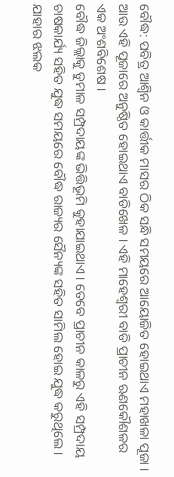ବୌଦ୍ଧ: ପବିତ୍ର ଆଶ୍ବିନ ଓ କାର୍ତ୍ତୀକ ମାସର ଠିକ ସନ୍ଧି ସମୟରେ ଆୟୋଜିତ ହୋଇଥାଏ ମହାଖଳା ପୂଜା । ଆଉ ଏହି ପୂଜାରେ ଅନୁଷ୍ଠିତ ହୋଇଥାଏ ବାଡିଖେଳ । ଏହି ମାହେଶ୍ବରୀ ବାଡି ପ୍ରାଚୀନ ଋଣକୌଶଳର ଏକ ଅଂଶବିଶେଷ ।
ବୌଦ୍ଧ ଜିଲ୍ଲାକୁ ଡୁମାଳ ସମ୍ପ୍ରଦାୟଙ୍କ ଭିତ୍ତିଭୂମି କୁହାଯାଇଥାଏ । ତେବେ ପ୍ରାଚୀନ କାଳରୁ ଏହି ସମ୍ପ୍ରଦାୟ ଚାଷକାର୍ଯ୍ୟ ସହିତ ଯୁଦ୍ଧ ସମୟରେ ବୌଦ୍ଧ ରାଜ୍ୟର ସୈନ୍ୟଙ୍କ ସହିତ ସାମିଲ ହୋଇ ଯୁଦ୍ଧ କରୁଥିଲେ । ଯାହାର ଝଲକ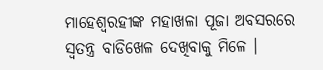ମାହେଶ୍ବରହୀଙ୍କ ମହାଖଳା ପୂଜା ଅବସରରେ ସ୍ବତନ୍ତ୍ର ବାଡିଖେଳ ଦେଖିବାକୁ ମିଳେ ।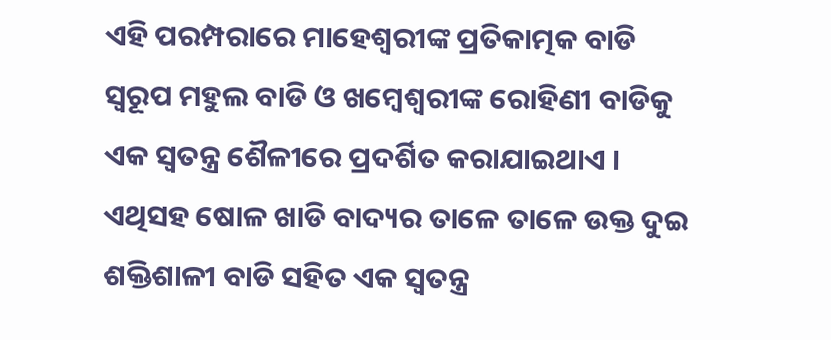ଏହି ପରମ୍ପରାରେ ମାହେଶ୍ବରୀଙ୍କ ପ୍ରତିକାତ୍ମକ ବାଡି ସ୍ବରୂପ ମହୁଲ ବାଡି ଓ ଖମ୍ବେଶ୍ବରୀଙ୍କ ରୋହିଣୀ ବାଡିକୁ ଏକ ସ୍ବତନ୍ତ୍ର ଶୈଳୀରେ ପ୍ରଦର୍ଶିତ କରାଯାଇଥାଏ । ଏଥିସହ ଷୋଳ ଖାଡି ବାଦ୍ୟର ତାଳେ ତାଳେ ଉକ୍ତ ଦୁଇ ଶକ୍ତିଶାଳୀ ବାଡି ସହିତ ଏକ ସ୍ବତନ୍ତ୍ର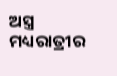ଅସ୍ତ୍ର ମଧ୍ୟରାତ୍ରୀର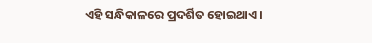ଏହି ସନ୍ଧିକାଳରେ ପ୍ରଦର୍ଶିତ ହୋଇଥାଏ ।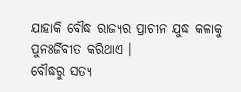ଯାହାକି ବୌଦ୍ଧ ରାଜ୍ୟର ପ୍ରାଚୀନ ଯୁଦ୍ଧ କଳାକୁ ପୁନଃର୍ଜିବୀତ କରିଥାଏ ।
ବୌଦ୍ଧରୁ ସତ୍ୟ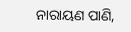ନାରାୟଣ ପାଣି,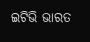ଇଟିଭି ଭାରତ